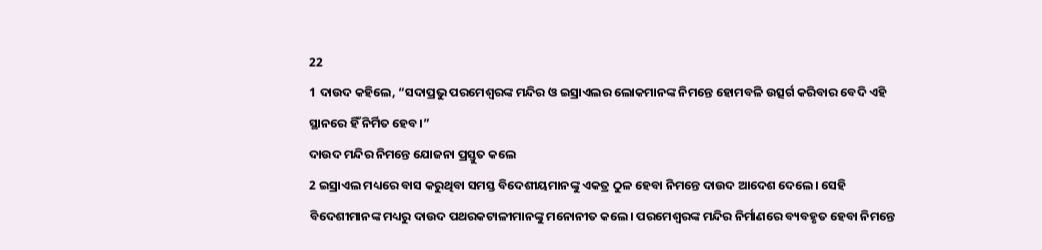22
1 ଦାଉଦ କହିଲେ, “ସଦାପ୍ରଭୁ ପରମେଶ୍ୱରଙ୍କ ମନ୍ଦିର ଓ ଇସ୍ରାଏଲର ଲୋକମାନଙ୍କ ନିମନ୍ତେ ହୋମବଳି ଉତ୍ସର୍ଗ କରିବାର ବେଦି ଏହି ସ୍ଥାନରେ ହିଁ ନିର୍ମିତ ହେବ।”
ଦାଉଦ ମନ୍ଦିର ନିମନ୍ତେ ଯୋଜନା ପ୍ରସ୍ତୁତ କଲେ
2 ଇସ୍ରାଏଲ ମଧ୍ୟରେ ବାସ କରୁଥିବା ସମସ୍ତ ବିଦେଶୀୟମାନଙ୍କୁ ଏକତ୍ର ଠୁଳ ହେବା ନିମନ୍ତେ ଦାଉଦ ଆଦେଶ ଦେଲେ। ସେହି ବିଦେଶୀମାନଙ୍କ ମଧ୍ୟରୁ ଦାଉଦ ପଥରକଟାଳୀମାନଙ୍କୁ ମନୋନୀତ କଲେ। ପରମେଶ୍ୱରଙ୍କ ମନ୍ଦିର ନିର୍ମାଣରେ ବ୍ୟବହୃତ ହେବା ନିମନ୍ତେ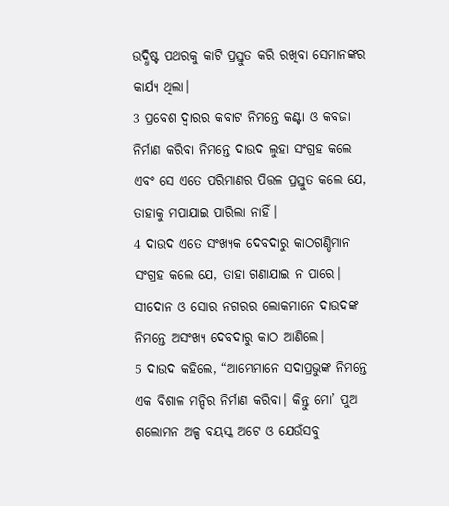ଉଦ୍ଧିଷ୍ଟ ପଥରକୁ କାଟି ପ୍ରସ୍ତୁତ କରି ରଖିବା ସେମାନଙ୍କର କାର୍ଯ୍ୟ ଥିଲା।
3 ପ୍ରବେଶ ଦ୍ୱାରର କବାଟ ନିମନ୍ତେ କଣ୍ଟା ଓ କବଜା ନିର୍ମାଣ କରିବା ନିମନ୍ତେ ଦାଉଦ ଲୁହା ସଂଗ୍ରହ କଲେ ଏବଂ ସେ ଏତେ ପରିମାଣର ପିତ୍ତଳ ପ୍ରସ୍ତୁତ କଲେ ଯେ, ତାହାକୁ ମପାଯାଇ ପାରିଲା ନାହିଁ।
4 ଦାଉଦ ଏତେ ସଂଖ୍ୟକ ଦେବଦାରୁ କାଠଗଣ୍ଡିମାନ ସଂଗ୍ରହ କଲେ ଯେ, ତାହା ଗଣାଯାଇ ନ ପାରେ। ସୀଦୋନ ଓ ସୋର ନଗରର ଲୋକମାନେ ଦାଉଦଙ୍କ ନିମନ୍ତେ ଅସଂଖ୍ୟ ଦେବଦାରୁ କାଠ ଆଣିଲେ।
5 ଦାଉଦ କହିଲେ, “ଆମ୍ଭେମାନେ ସଦାପ୍ରଭୁଙ୍କ ନିମନ୍ତେ ଏକ ବିଶାଳ ମନ୍ଦିର ନିର୍ମାଣ କରିବା। କିନ୍ତୁ ମୋ’ ପୁଅ ଶଲୋମନ ଅଳ୍ପ ବୟସ୍କ ଅଟେ ଓ ଯେଉଁସବୁ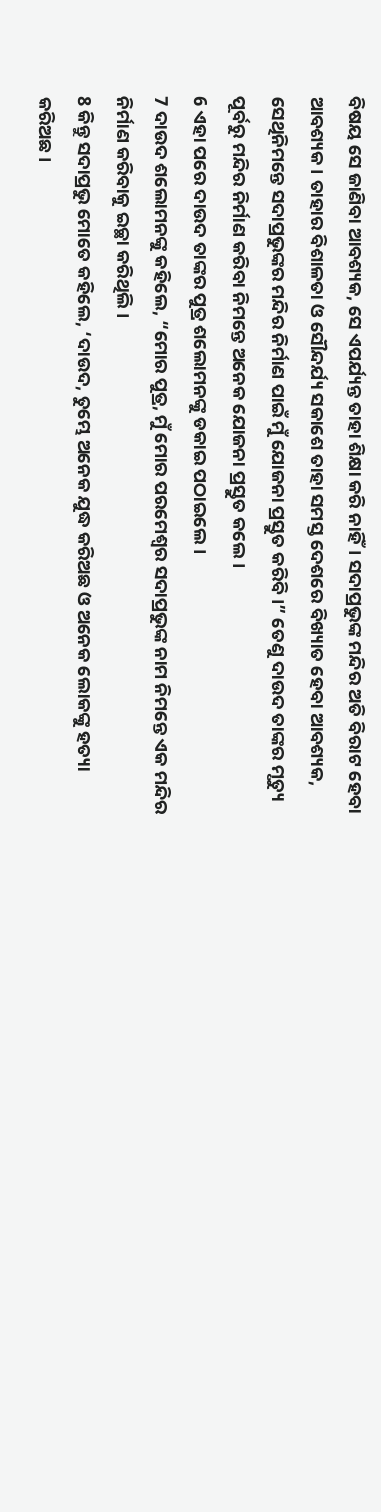ବିଷୟ ସେ ଜାଣିବା ଆବଶ୍ୟକ, ସେ ଏପର୍ଯ୍ୟନ୍ତ ତାହା ଶିକ୍ଷା କରି ନାହିଁ। ସଦାପ୍ରଭୁଙ୍କ ମନ୍ଦିର ଅତି ବିରାଟ ହେବା ଆବଶ୍ୟକ। ତାହାର ବିଶାଳତା ଓ ସୌନ୍ଦର୍ଯ୍ୟ ସକାଶେ ତାହା ସମସ୍ତ ଦେଶରେ ବିଖ୍ୟାତ ହେବା ଆବଶ୍ୟକ, ସେଥିନିମନ୍ତେ ସଦାପ୍ରଭୁଙ୍କର ମନ୍ଦିର ନିର୍ମାଣ ପାଇଁ ମୁଁ ଯୋଜନା ପ୍ରସ୍ତୁତ କରିବି।” ତେଣୁ ଦାଉଦ ତାଙ୍କର ମୃତ୍ୟୁ ପୂର୍ବରୁ ମନ୍ଦିର ନିର୍ମାଣ କରିବା ନିମନ୍ତେ ଅନେକ ଯୋଜନା ପ୍ରସ୍ତୁତ କଲେ।
6 ଏହା ପରେ ଦାଉଦ ତାଙ୍କର ପୁତ୍ର ଶଲୋମନଙ୍କୁ ଡକାଇ ପଠାଇଲେ।
7 ଦାଉଦ ଶଲୋମନଙ୍କୁ କହିଲେ, “ମୋର ପୁତ୍ର, ମୁଁ ମୋର ପରମେଶ୍ୱର ସଦାପ୍ରଭୁଙ୍କ ନାମ ନିମନ୍ତେ ଏକ ମନ୍ଦିର ନିର୍ମାଣ କରିବାକୁ ଇଚ୍ଛା କରିଥିଲି।
8 କିନ୍ତୁ ସଦାପ୍ରଭୁ ମୋତେ କହିଲେ, ‘ଦାଉଦ, ତୁମ୍ଭେ ଅନେକ ଯୁଦ୍ଧ କରିଅଛ ଓ ଅନେକ ଲୋକଙ୍କୁ ହତ୍ୟା କରିଅଛ।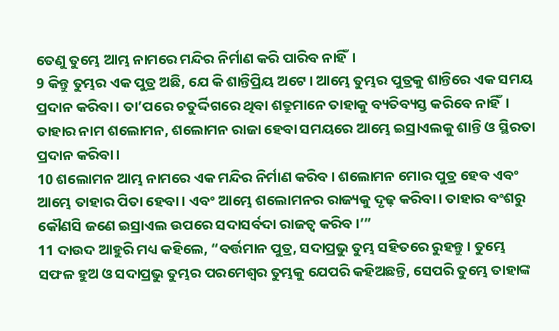ତେଣୁ ତୁମ୍ଭେ ଆମ୍ଭ ନାମରେ ମନ୍ଦିର ନିର୍ମାଣ କରି ପାରିବ ନାହିଁ।
9 କିନ୍ତୁ ତୁମ୍ଭର ଏକ ପୁତ୍ର ଅଛି, ଯେ କି ଶାନ୍ତିପ୍ରିୟ ଅଟେ। ଆମ୍ଭେ ତୁମ୍ଭର ପୁତ୍ରକୁ ଶାନ୍ତିରେ ଏକ ସମୟ ପ୍ରଦାନ କରିବା। ତା’ପରେ ଚତୁର୍ଦ୍ଦିଗରେ ଥିବା ଶତ୍ରୁମାନେ ତାହାକୁ ବ୍ୟତିବ୍ୟସ୍ତ କରିବେ ନାହିଁ। ତାହାର ନାମ ଶଲୋମନ, ଶଲୋମନ ରାଜା ହେବା ସମୟରେ ଆମ୍ଭେ ଇସ୍ରାଏଲକୁ ଶାନ୍ତି ଓ ସ୍ଥିରତା ପ୍ରଦାନ କରିବା।
10 ଶଲୋମନ ଆମ୍ଭ ନାମରେ ଏକ ମନ୍ଦିର ନିର୍ମାଣ କରିବ। ଶଲୋମନ ମୋର ପୁତ୍ର ହେବ ଏବଂ ଆମ୍ଭେ ତାହାର ପିତା ହେବା। ଏବଂ ଆମ୍ଭେ ଶଲୋମନର ରାଜ୍ୟକୁ ଦୃଢ଼ କରିବା। ତାହାର ବଂଶରୁ କୌଣସି ଜଣେ ଇସ୍ରାଏଲ ଉପରେ ସଦାସର୍ବଦା ରାଜତ୍ୱ କରିବ।’”
11 ଦାଉଦ ଆହୁରି ମଧ୍ୟ କହିଲେ, “ବର୍ତ୍ତମାନ ପୁତ୍ର, ସଦାପ୍ରଭୁ ତୁମ୍ଭ ସହିତରେ ରୁହନ୍ତୁ। ତୁମ୍ଭେ ସଫଳ ହୁଅ ଓ ସଦାପ୍ରଭୁ ତୁମ୍ଭର ପରମେଶ୍ୱର ତୁମ୍ଭକୁ ଯେପରି କହିଅଛନ୍ତି, ସେପରି ତୁମ୍ଭେ ତାହାଙ୍କ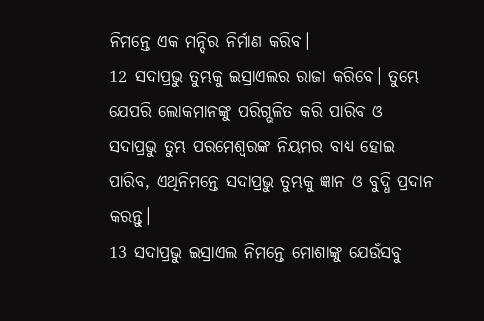ନିମନ୍ତେ ଏକ ମନ୍ଦିର ନିର୍ମାଣ କରିବ।
12 ସଦାପ୍ରଭୁ ତୁମ୍ଭକୁ ଇସ୍ରାଏଲର ରାଜା କରିବେ। ତୁମ୍ଭେ ଯେପରି ଲୋକମାନଙ୍କୁ ପରିଗ୍ଭଳିତ କରି ପାରିବ ଓ ସଦାପ୍ରଭୁ ତୁମ୍ଭ ପରମେଶ୍ୱରଙ୍କ ନିୟମର ବାଧ୍ୟ ହୋଇ ପାରିବ, ଏଥିନିମନ୍ତେ ସଦାପ୍ରଭୁ ତୁମ୍ଭକୁ ଜ୍ଞାନ ଓ ବୁଦ୍ଧି ପ୍ରଦାନ କରନ୍ତୁ।
13 ସଦାପ୍ରଭୁ ଇସ୍ରାଏଲ ନିମନ୍ତେ ମୋଶାଙ୍କୁ ଯେଉଁସବୁ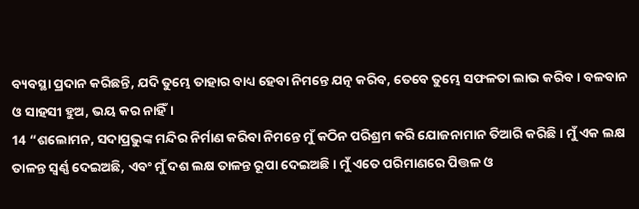ବ୍ୟବସ୍ଥା ପ୍ରଦାନ କରିଛନ୍ତି, ଯଦି ତୁମ୍ଭେ ତାହାର ବାଧ୍ୟ ହେବା ନିମନ୍ତେ ଯତ୍ନ କରିବ, ତେବେ ତୁମ୍ଭେ ସଫଳତା ଲାଭ କରିବ। ବଳବାନ ଓ ସାହସୀ ହୁଅ, ଭୟ କର ନାହିଁ।
14 “ଶଲୋମନ, ସଦାପ୍ରଭୁଙ୍କ ମନ୍ଦିର ନିର୍ମାଣ କରିବା ନିମନ୍ତେ ମୁଁ କଠିନ ପରିଶ୍ରମ କରି ଯୋଜନାମାନ ତିଆରି କରିଛି। ମୁଁ ଏକ ଲକ୍ଷ ତାଳନ୍ତ ସ୍ୱର୍ଣ୍ଣ ଦେଇଅଛି, ଏବଂ ମୁଁ ଦଶ ଲକ୍ଷ ତାଳନ୍ତ ରୂପା ଦେଇଅଛି। ମୁଁ ଏତେ ପରିମାଣରେ ପିତ୍ତଳ ଓ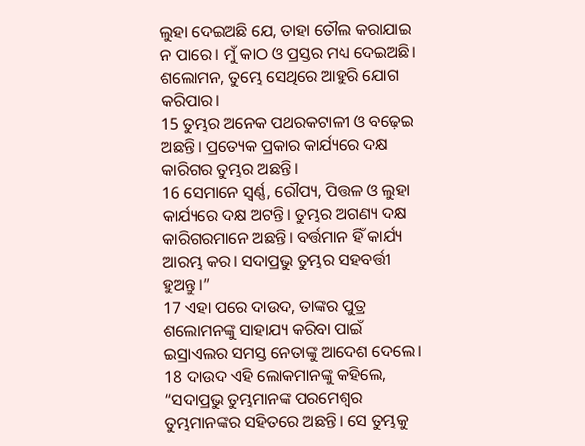ଲୁହା ଦେଇଅଛି ଯେ, ତାହା ତୌଲ କରାଯାଇ ନ ପାରେ। ମୁଁ କାଠ ଓ ପ୍ରସ୍ତର ମଧ୍ୟ ଦେଇଅଛି। ଶଲୋମନ, ତୁମ୍ଭେ ସେଥିରେ ଆହୁରି ଯୋଗ କରିପାର।
15 ତୁମ୍ଭର ଅନେକ ପଥରକଟାଳୀ ଓ ବଢ଼େଇ ଅଛନ୍ତି। ପ୍ରତ୍ୟେକ ପ୍ରକାର କାର୍ଯ୍ୟରେ ଦକ୍ଷ କାରିଗର ତୁମ୍ଭର ଅଛନ୍ତି।
16 ସେମାନେ ସ୍ୱର୍ଣ୍ଣ, ରୌପ୍ୟ, ପିତ୍ତଳ ଓ ଲୁହା କାର୍ଯ୍ୟରେ ଦକ୍ଷ ଅଟନ୍ତି। ତୁମ୍ଭର ଅଗଣ୍ୟ ଦକ୍ଷ କାରିଗରମାନେ ଅଛନ୍ତି। ବର୍ତ୍ତମାନ ହିଁ କାର୍ଯ୍ୟ ଆରମ୍ଭ କର। ସଦାପ୍ରଭୁ ତୁମ୍ଭର ସହବର୍ତ୍ତୀ ହୁଅନ୍ତୁ।”
17 ଏହା ପରେ ଦାଉଦ, ତାଙ୍କର ପୁତ୍ର ଶଲୋମନଙ୍କୁ ସାହାଯ୍ୟ କରିବା ପାଇଁ ଇସ୍ରାଏଲର ସମସ୍ତ ନେତାଙ୍କୁ ଆଦେଶ ଦେଲେ।
18 ଦାଉଦ ଏହି ଲୋକମାନଙ୍କୁ କହିଲେ, “ସଦାପ୍ରଭୁ ତୁମ୍ଭମାନଙ୍କ ପରମେଶ୍ୱର ତୁମ୍ଭମାନଙ୍କର ସହିତରେ ଅଛନ୍ତି। ସେ ତୁମ୍ଭକୁ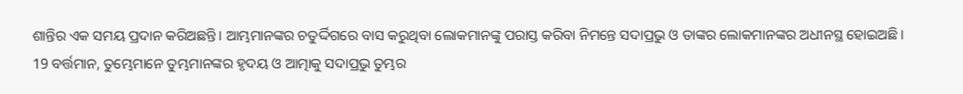ଶାନ୍ତିର ଏକ ସମୟ ପ୍ରଦାନ କରିଅଛନ୍ତି। ଆମ୍ଭମାନଙ୍କର ଚତୁର୍ଦ୍ଦିଗରେ ବାସ କରୁଥିବା ଲୋକମାନଙ୍କୁ ପରାସ୍ତ କରିବା ନିମନ୍ତେ ସଦାପ୍ରଭୁ ଓ ତାଙ୍କର ଲୋକମାନଙ୍କର ଅଧୀନସ୍ଥ ହୋଇଅଛି।
19 ବର୍ତ୍ତମାନ, ତୁମ୍ଭେମାନେ ତୁମ୍ଭମାନଙ୍କର ହୃଦୟ ଓ ଆତ୍ମାକୁ ସଦାପ୍ରଭୁ ତୁମ୍ଭର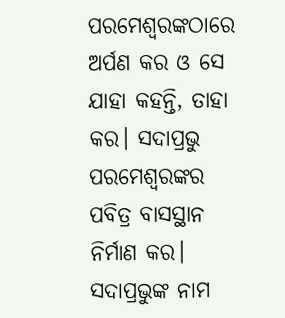ପରମେଶ୍ୱରଙ୍କଠାରେ ଅର୍ପଣ କର ଓ ସେ ଯାହା କହନ୍ତି, ତାହା କର। ସଦାପ୍ରଭୁ ପରମେଶ୍ୱରଙ୍କର ପବିତ୍ର ବାସସ୍ଥାନ ନିର୍ମାଣ କର। ସଦାପ୍ରଭୁଙ୍କ ନାମ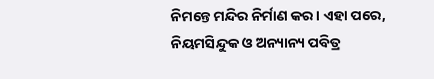ନିମନ୍ତେ ମନ୍ଦିର ନିର୍ମାଣ କର। ଏହା ପରେ, ନିୟମସିନ୍ଦୁକ ଓ ଅନ୍ୟାନ୍ୟ ପବିତ୍ର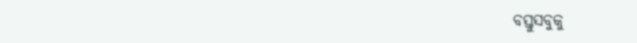ବସ୍ତୁସବୁକୁ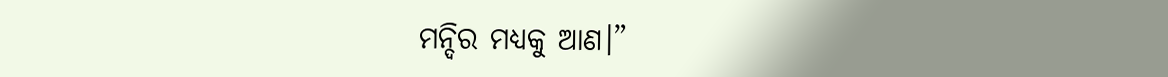ମନ୍ଦିର ମଧ୍ୟକୁ ଆଣ।”